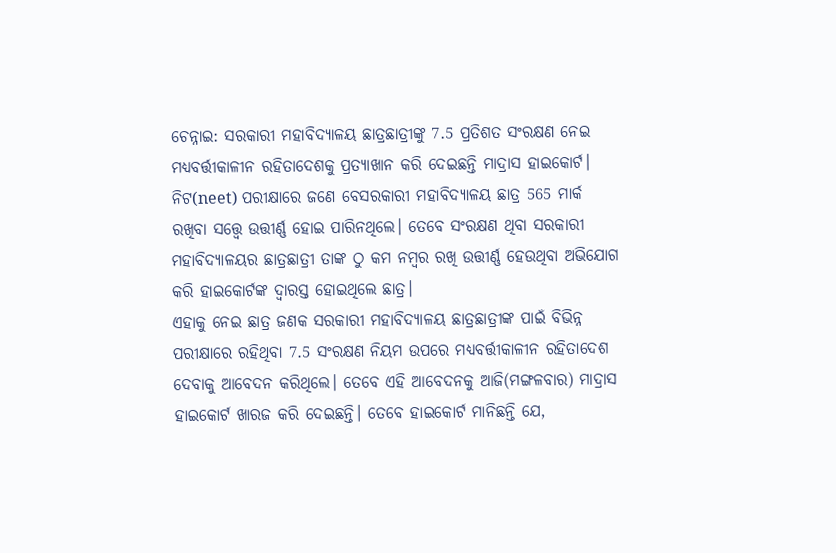ଚେନ୍ନାଇ: ସରକାରୀ ମହାବିଦ୍ୟାଳୟ ଛାତ୍ରଛାତ୍ରୀଙ୍କୁ 7.5 ପ୍ରତିଶତ ସଂରକ୍ଷଣ ନେଇ ମଧ୍ୟବର୍ତ୍ତୀକାଳୀନ ରହିତାଦେଶକୁ ପ୍ରତ୍ୟାଖାନ କରି ଦେଇଛନ୍ତି ମାଦ୍ରାସ ହାଇକୋର୍ଟ। ନିଟ(neet) ପରୀକ୍ଷାରେ ଜଣେ ବେସରକାରୀ ମହାବିଦ୍ୟାଳୟ ଛାତ୍ର 565 ମାର୍କ ରଖିବା ସତ୍ତ୍ବେ ଉତ୍ତୀର୍ଣ୍ଣ ହୋଇ ପାରିନଥିଲେ। ତେବେ ସଂରକ୍ଷଣ ଥିବା ସରକାରୀ ମହାବିଦ୍ୟାଳୟର ଛାତ୍ରଛାତ୍ରୀ ତାଙ୍କ ଠୁ କମ ନମ୍ବର ରଖି ଉତ୍ତୀର୍ଣ୍ଣ ହେଉଥିବା ଅଭିଯୋଗ କରି ହାଇକୋର୍ଟଙ୍କ ଦ୍ବାରସ୍ତ ହୋଇଥିଲେ ଛାତ୍ର।
ଏହାକୁ ନେଇ ଛାତ୍ର ଜଣକ ସରକାରୀ ମହାବିଦ୍ୟାଳୟ ଛାତ୍ରଛାତ୍ରୀଙ୍କ ପାଇଁ ବିଭିନ୍ନ ପରୀକ୍ଷାରେ ରହିଥିବା 7.5 ସଂରକ୍ଷଣ ନିୟମ ଉପରେ ମଧ୍ୟବର୍ତ୍ତୀକାଳୀନ ରହିତାଦେଶ ଦେବାକୁ ଆବେଦନ କରିଥିଲେ। ତେବେ ଏହି ଆବେଦନକୁ ଆଜି(ମଙ୍ଗଳବାର) ମାଦ୍ରାସ ହାଇକୋର୍ଟ ଖାରଜ କରି ଦେଇଛନ୍ତି। ତେବେ ହାଇକୋର୍ଟ ମାନିଛନ୍ତି ଯେ,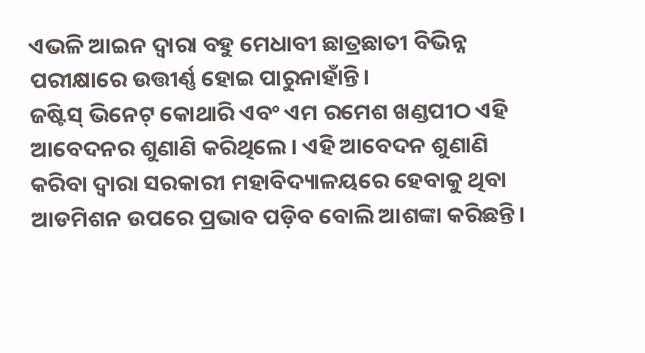ଏଭଳି ଆଇନ ଦ୍ବାରା ବହୁ ମେଧାବୀ ଛାତ୍ରଛାତୀ ବିଭିନ୍ନ ପରୀକ୍ଷାରେ ଉତ୍ତୀର୍ଣ୍ଣ ହୋଇ ପାରୁନାହାଁନ୍ତି।
ଜଷ୍ଟିସ୍ ଭିନେଟ୍ କୋଥାରି ଏବଂ ଏମ ରମେଶ ଖଣ୍ଡପୀଠ ଏହି ଆବେଦନର ଶୁଣାଣି କରିଥିଲେ। ଏହି ଆବେଦନ ଶୁଣାଣି କରିବା ଦ୍ବାରା ସରକାରୀ ମହାବିଦ୍ୟାଳୟରେ ହେବାକୁ ଥିବା ଆଡମିଶନ ଉପରେ ପ୍ରଭାବ ପଡ଼ିବ ବୋଲି ଆଶଙ୍କା କରିଛନ୍ତି।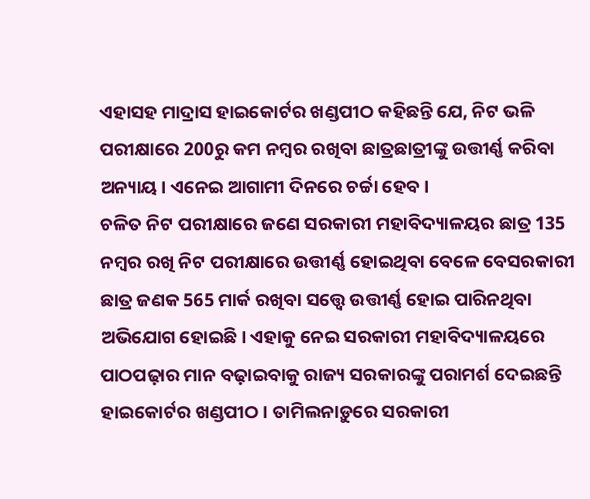ଏହାସହ ମାଦ୍ରାସ ହାଇକୋର୍ଟର ଖଣ୍ଡପୀଠ କହିଛନ୍ତି ଯେ, ନିଟ ଭଳି ପରୀକ୍ଷାରେ 200ରୁ କମ ନମ୍ବର ରଖିବା ଛାତ୍ରଛାତ୍ରୀଙ୍କୁ ଉତ୍ତୀର୍ଣ୍ଣ କରିବା ଅନ୍ୟାୟ। ଏନେଇ ଆଗାମୀ ଦିନରେ ଚର୍ଚ୍ଚା ହେବ।
ଚଳିତ ନିଟ ପରୀକ୍ଷାରେ ଜଣେ ସରକାରୀ ମହାବିଦ୍ୟାଳୟର ଛାତ୍ର 135 ନମ୍ବର ରଖି ନିଟ ପରୀକ୍ଷାରେ ଉତ୍ତୀର୍ଣ୍ଣ ହୋଇଥିବା ବେଳେ ବେସରକାରୀ ଛାତ୍ର ଜଣକ 565 ମାର୍କ ରଖିବା ସତ୍ତ୍ବେ ଉତ୍ତୀର୍ଣ୍ଣ ହୋଇ ପାରିନଥିବା ଅଭିଯୋଗ ହୋଇଛି। ଏହାକୁ ନେଇ ସରକାରୀ ମହାବିଦ୍ୟାଳୟରେ ପାଠପଢ଼ାର ମାନ ବଢ଼ାଇବାକୁ ରାଜ୍ୟ ସରକାରଙ୍କୁ ପରାମର୍ଶ ଦେଇଛନ୍ତି ହାଇକୋର୍ଟର ଖଣ୍ଡପୀଠ। ତାମିଲନାଡ଼ୁରେ ସରକାରୀ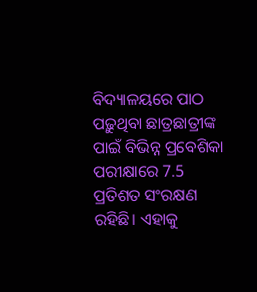ବିଦ୍ୟାଳୟରେ ପାଠ ପଢ଼ୁଥିବା ଛାତ୍ରଛାତ୍ରୀଙ୍କ ପାଇଁ ବିଭିନ୍ନ ପ୍ରବେଶିକା ପରୀକ୍ଷାରେ 7.5 ପ୍ରତିଶତ ସଂରକ୍ଷଣ ରହିଛି। ଏହାକୁ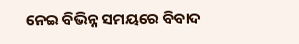ନେଇ ବିଭିନ୍ନ ସମୟରେ ବିବାଦ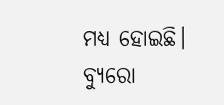ମଧ୍ୟ ହୋଇଛି।
ବ୍ୟୁରୋ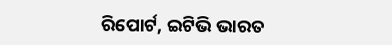ରିପୋର୍ଟ, ଇଟିଭି ଭାରତ